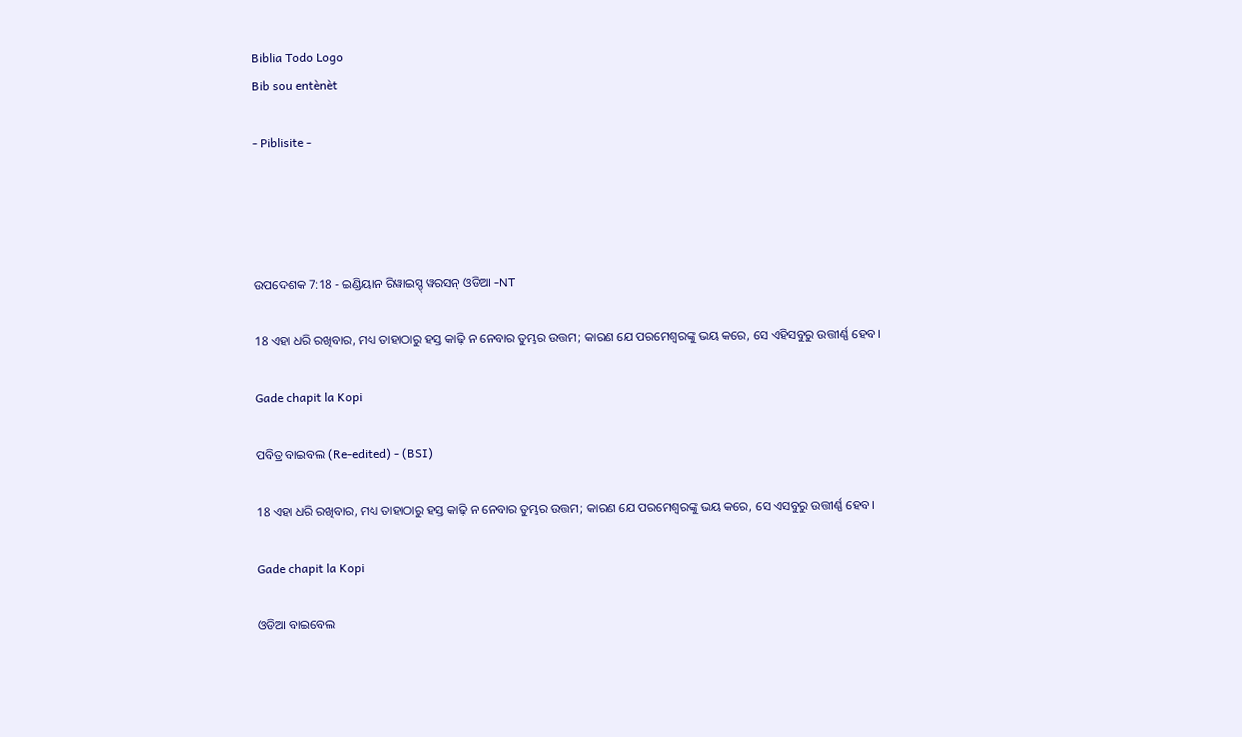Biblia Todo Logo
Bib sou entènèt

- Piblisite -




ଉପଦେଶକ 7:18 - ଇଣ୍ଡିୟାନ ରିୱାଇସ୍ଡ୍ ୱରସନ୍ ଓଡିଆ -NT

18 ଏହା ଧରି ରଖିବାର, ମଧ୍ୟ ତାହାଠାରୁ ହସ୍ତ କାଢ଼ି ନ ନେବାର ତୁମ୍ଭର ଉତ୍ତମ; କାରଣ ଯେ ପରମେଶ୍ୱରଙ୍କୁ ଭୟ କରେ, ସେ ଏହିସବୁରୁ ଉତ୍ତୀର୍ଣ୍ଣ ହେବ।

Gade chapit la Kopi

ପବିତ୍ର ବାଇବଲ (Re-edited) - (BSI)

18 ଏହା ଧରି ରଖିବାର, ମଧ୍ୟ ତାହାଠାରୁ ହସ୍ତ କାଢ଼ି ନ ନେବାର ତୁମ୍ଭର ଉତ୍ତମ; କାରଣ ଯେ ପରମେଶ୍ଵରଙ୍କୁ ଭୟ କରେ, ସେ ଏସବୁରୁ ଉତ୍ତୀର୍ଣ୍ଣ ହେବ।

Gade chapit la Kopi

ଓଡିଆ ବାଇବେଲ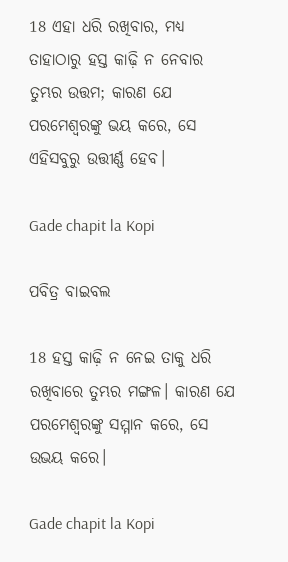18 ଏହା ଧରି ରଖିବାର, ମଧ୍ୟ ତାହାଠାରୁ ହସ୍ତ କାଢ଼ି ନ ନେବାର ତୁମ୍ଭର ଉତ୍ତମ; କାରଣ ଯେ ପରମେଶ୍ୱରଙ୍କୁ ଭୟ କରେ, ସେ ଏହିସବୁରୁ ଉତ୍ତୀର୍ଣ୍ଣ ହେବ।

Gade chapit la Kopi

ପବିତ୍ର ବାଇବଲ

18 ହସ୍ତ କାଢ଼ି ନ ନେଇ ତାକୁ ଧରି ରଖିବାରେ ତୁମ୍ଭର ମଙ୍ଗଳ। କାରଣ ଯେ ପରମେଶ୍ୱରଙ୍କୁ ସମ୍ମାନ କରେ, ସେ ଉଭୟ କରେ।

Gade chapit la Kopi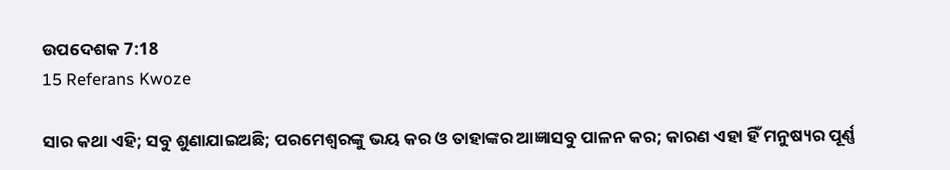ଉପଦେଶକ 7:18
15 Referans Kwoze

ସାର କଥା ଏହି; ସବୁ ଶୁଣାଯାଇଅଛି; ପରମେଶ୍ୱରଙ୍କୁ ଭୟ କର ଓ ତାହାଙ୍କର ଆଜ୍ଞାସବୁ ପାଳନ କର; କାରଣ ଏହା ହିଁ ମନୁଷ୍ୟର ପୂର୍ଣ୍ଣ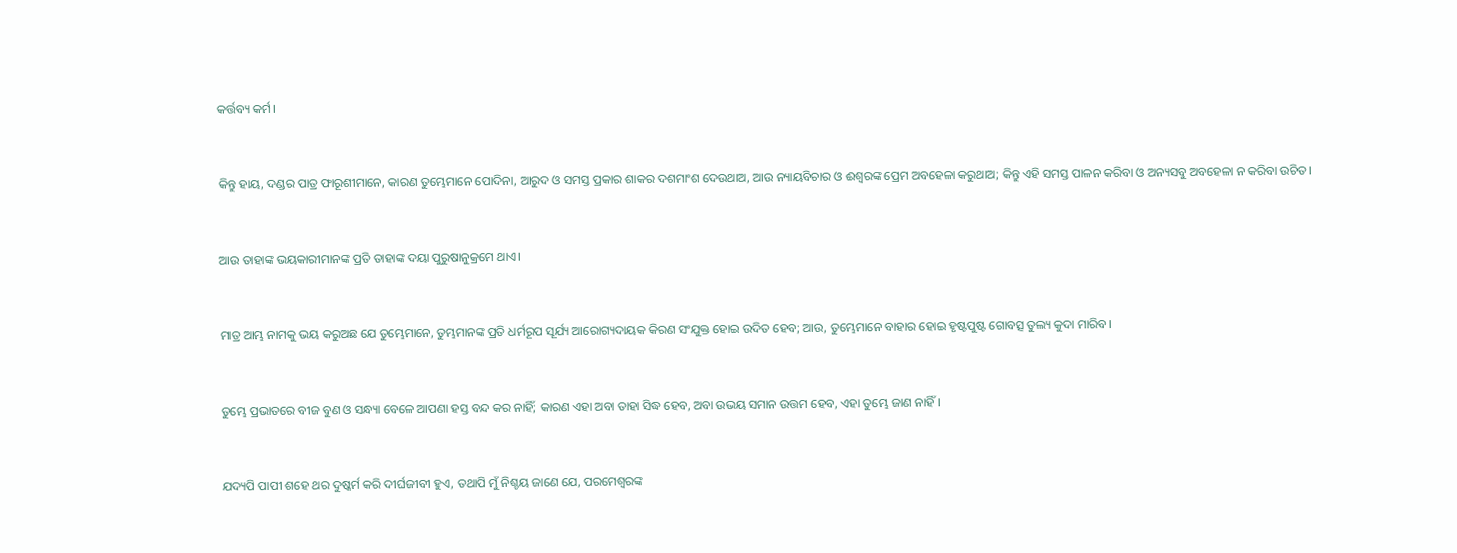କର୍ତ୍ତବ୍ୟ କର୍ମ।


କିନ୍ତୁ ହାୟ, ଦଣ୍ଡର ପାତ୍ର ଫାରୂଶୀମାନେ, କାରଣ ତୁମ୍ଭେମାନେ ପୋଦିନା, ଆରୁଦ ଓ ସମସ୍ତ ପ୍ରକାର ଶାକର ଦଶମାଂଶ ଦେଉଥାଅ, ଆଉ ନ୍ୟାୟବିଚାର ଓ ଈଶ୍ବରଙ୍କ ପ୍ରେମ ଅବହେଳା କରୁଥାଅ; କିନ୍ତୁ ଏହି ସମସ୍ତ ପାଳନ କରିବା ଓ ଅନ୍ୟସବୁ ଅବହେଳା ନ କରିବା ଉଚିତ।


ଆଉ ତାହାଙ୍କ ଭୟକାରୀମାନଙ୍କ ପ୍ରତି ତାହାଙ୍କ ଦୟା ପୁରୁଷାନୁକ୍ରମେ ଥାଏ।


ମାତ୍ର ଆମ୍ଭ ନାମକୁ ଭୟ କରୁଅଛ ଯେ ତୁମ୍ଭେମାନେ, ତୁମ୍ଭମାନଙ୍କ ପ୍ରତି ଧର୍ମରୂପ ସୂର୍ଯ୍ୟ ଆରୋଗ୍ୟଦାୟକ କିରଣ ସଂଯୁକ୍ତ ହୋଇ ଉଦିତ ହେବ; ଆଉ, ତୁମ୍ଭେମାନେ ବାହାର ହୋଇ ହୃଷ୍ଟପୁଷ୍ଟ ଗୋବତ୍ସ ତୁଲ୍ୟ କୁଦା ମାରିବ।


ତୁମ୍ଭେ ପ୍ରଭାତରେ ବୀଜ ବୁଣ ଓ ସନ୍ଧ୍ୟା ବେଳେ ଆପଣା ହସ୍ତ ବନ୍ଦ କର ନାହିଁ; କାରଣ ଏହା ଅବା ତାହା ସିଦ୍ଧ ହେବ, ଅବା ଉଭୟ ସମାନ ଉତ୍ତମ ହେବ, ଏହା ତୁମ୍ଭେ ଜାଣ ନାହିଁ।


ଯଦ୍ୟପି ପାପୀ ଶହେ ଥର ଦୁଷ୍କର୍ମ କରି ଦୀର୍ଘଜୀବୀ ହୁଏ, ତଥାପି ମୁଁ ନିଶ୍ଚୟ ଜାଣେ ଯେ, ପରମେଶ୍ୱରଙ୍କ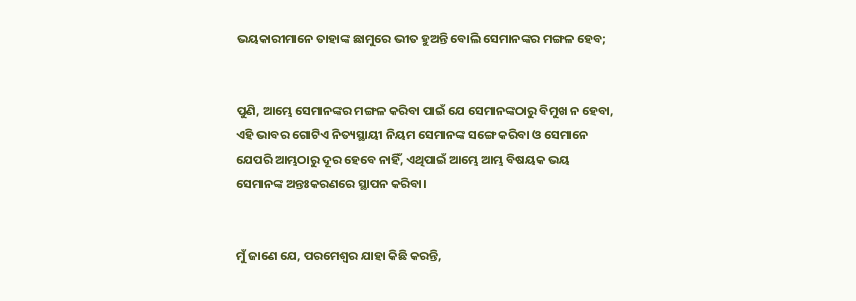ଭୟକାରୀମାନେ ତାହାଙ୍କ ଛାମୁରେ ଭୀତ ହୁଅନ୍ତି ବୋଲି ସେମାନଙ୍କର ମଙ୍ଗଳ ହେବ;


ପୁଣି, ଆମ୍ଭେ ସେମାନଙ୍କର ମଙ୍ଗଳ କରିବା ପାଇଁ ଯେ ସେମାନଙ୍କଠାରୁ ବିମୁଖ ନ ହେବା, ଏହି ଭାବର ଗୋଟିଏ ନିତ୍ୟସ୍ଥାୟୀ ନିୟମ ସେମାନଙ୍କ ସଙ୍ଗେ କରିବା ଓ ସେମାନେ ଯେପରି ଆମ୍ଭଠାରୁ ଦୂର ହେବେ ନାହିଁ, ଏଥିପାଇଁ ଆମ୍ଭେ ଆମ୍ଭ ବିଷୟକ ଭୟ ସେମାନଙ୍କ ଅନ୍ତଃକରଣରେ ସ୍ଥାପନ କରିବା।


ମୁଁ ଜାଣେ ଯେ, ପରମେଶ୍ୱର ଯାହା କିଛି କରନ୍ତି,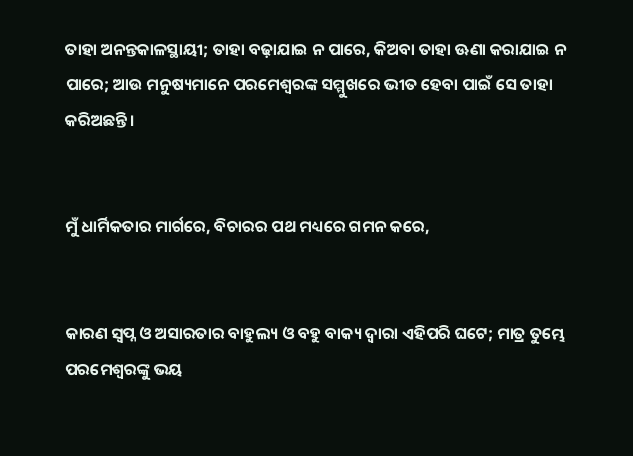ତାହା ଅନନ୍ତକାଳସ୍ଥାୟୀ; ତାହା ବଢ଼ାଯାଇ ନ ପାରେ, କିଅବା ତାହା ଊଣା କରାଯାଇ ନ ପାରେ; ଆଉ ମନୁଷ୍ୟମାନେ ପରମେଶ୍ୱରଙ୍କ ସମ୍ମୁଖରେ ଭୀତ ହେବା ପାଇଁ ସେ ତାହା କରିଅଛନ୍ତି।


ମୁଁ ଧାର୍ମିକତାର ମାର୍ଗରେ, ବିଚାରର ପଥ ମଧ୍ୟରେ ଗମନ କରେ,


କାରଣ ସ୍ୱପ୍ନ ଓ ଅସାରତାର ବାହୁଲ୍ୟ ଓ ବହୁ ବାକ୍ୟ ଦ୍ୱାରା ଏହିପରି ଘଟେ; ମାତ୍ର ତୁମ୍ଭେ ପରମେଶ୍ୱରଙ୍କୁ ଭୟ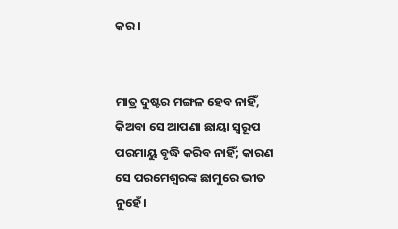କର।


ମାତ୍ର ଦୁଷ୍ଟର ମଙ୍ଗଳ ହେବ ନାହିଁ, କିଅବା ସେ ଆପଣା ଛାୟା ସ୍ୱରୂପ ପରମାୟୁ ବୃଦ୍ଧି କରିବ ନାହିଁ; କାରଣ ସେ ପରମେଶ୍ୱରଙ୍କ ଛାମୁରେ ଭୀତ ନୁହେଁ।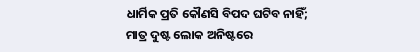ଧାର୍ମିକ ପ୍ରତି କୌଣସି ବିପଦ ଘଟିବ ନାହିଁ; ମାତ୍ର ଦୁଷ୍ଟ ଲୋକ ଅନିଷ୍ଟରେ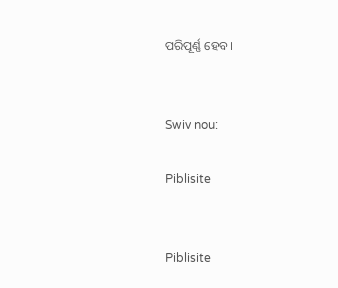ପରିପୂର୍ଣ୍ଣ ହେବ।


Swiv nou:

Piblisite


Piblisite